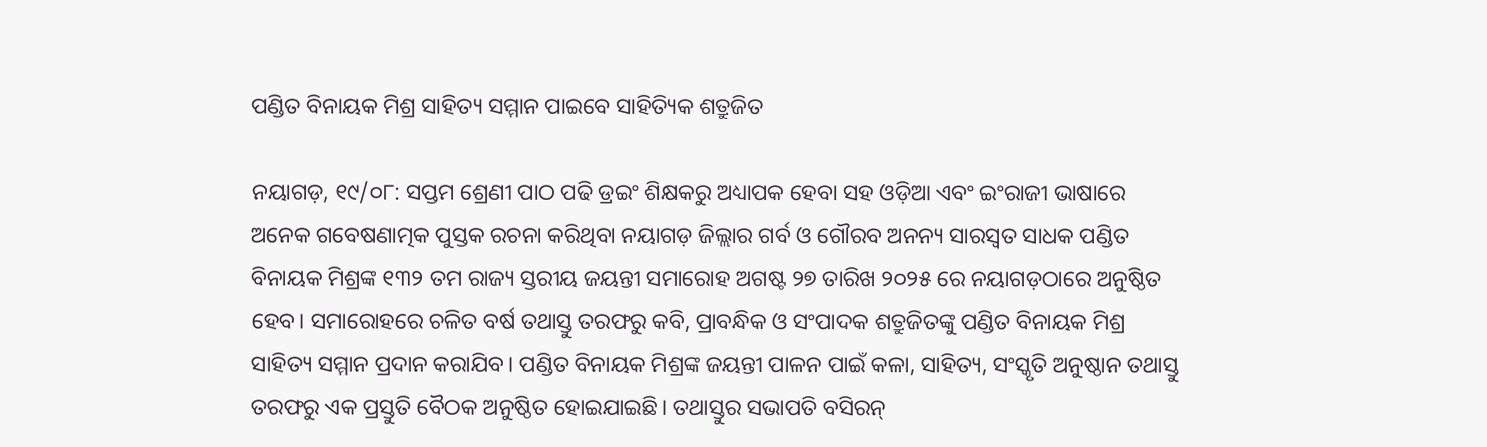ପଣ୍ଡିତ ବିନାୟକ ମିଶ୍ର ସାହିତ୍ୟ ସମ୍ମାନ ପାଇବେ ସାହିତ୍ୟିକ ଶତ୍ରୁଜିତ

ନୟାଗଡ଼, ୧୯/୦୮: ସପ୍ତମ ଶ୍ରେଣୀ ପାଠ ପଢି ଡ୍ରଇଂ ଶିକ୍ଷକରୁ ଅଧ୍ୟାପକ ହେବା ସହ ଓଡ଼ିଆ ଏବଂ ଇଂରାଜୀ ଭାଷାରେ ଅନେକ ଗବେଷଣାତ୍ମକ ପୁସ୍ତକ ରଚନା କରିଥିବା ନୟାଗଡ଼ ଜିଲ୍ଲାର ଗର୍ବ ଓ ଗୌରବ ଅନନ୍ୟ ସାରସ୍ଵତ ସାଧକ ପଣ୍ଡିତ ବିନାୟକ ମିଶ୍ରଙ୍କ ୧୩୨ ତମ ରାଜ୍ୟ ସ୍ତରୀୟ ଜୟନ୍ତୀ ସମାରୋହ ଅଗଷ୍ଟ ୨୭ ତାରିଖ ୨୦୨୫ ରେ ନୟାଗଡ଼ଠାରେ ଅନୁଷ୍ଠିତ ହେବ। ସମାରୋହରେ ଚଳିତ ବର୍ଷ ତଥାସ୍ତୁ ତରଫରୁ କବି, ପ୍ରାବନ୍ଧିକ ଓ ସଂପାଦକ ଶତ୍ରୁଜିତଙ୍କୁ ପଣ୍ଡିତ ବିନାୟକ ମିଶ୍ର ସାହିତ୍ୟ ସମ୍ମାନ ପ୍ରଦାନ କରାଯିବ। ପଣ୍ଡିତ ବିନାୟକ ମିଶ୍ରଙ୍କ ଜୟନ୍ତୀ ପାଳନ ପାଇଁ କଳା, ସାହିତ୍ୟ, ସଂସ୍କୃତି ଅନୁଷ୍ଠାନ ତଥାସ୍ତୁ ତରଫରୁ ଏକ ପ୍ରସ୍ତୁତି ବୈଠକ ଅନୁଷ୍ଠିତ ହୋଇଯାଇଛି। ତଥାସ୍ତୁର ସଭାପତି ବସିରନ୍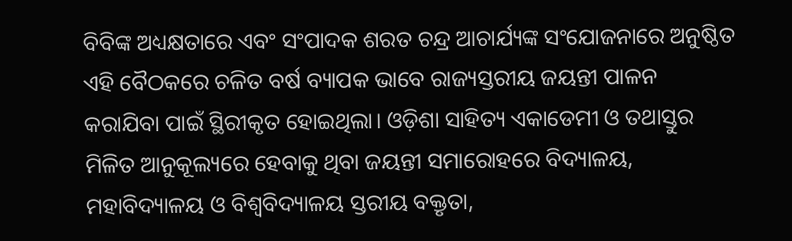ବିବିଙ୍କ ଅଧ୍ୟକ୍ଷତାରେ ଏବଂ ସଂପାଦକ ଶରତ ଚନ୍ଦ୍ର ଆଚାର୍ଯ୍ୟଙ୍କ ସଂଯୋଜନାରେ ଅନୁଷ୍ଠିତ ଏହି ବୈଠକରେ ଚଳିତ ବର୍ଷ ବ୍ୟାପକ ଭାବେ ରାଜ୍ୟସ୍ତରୀୟ ଜୟନ୍ତୀ ପାଳନ କରାଯିବା ପାଇଁ ସ୍ଥିରୀକୃତ ହୋଇଥିଲା। ଓଡ଼ିଶା ସାହିତ୍ୟ ଏକାଡେମୀ ଓ ତଥାସ୍ତୁର ମିଳିତ ଆନୁକୂଲ୍ୟରେ ହେବାକୁ ଥିବା ଜୟନ୍ତୀ ସମାରୋହରେ ବିଦ୍ୟାଳୟ, ମହାବିଦ୍ୟାଳୟ ଓ ବିଶ୍ବବିଦ୍ୟାଳୟ ସ୍ତରୀୟ ବକ୍ତୃତା,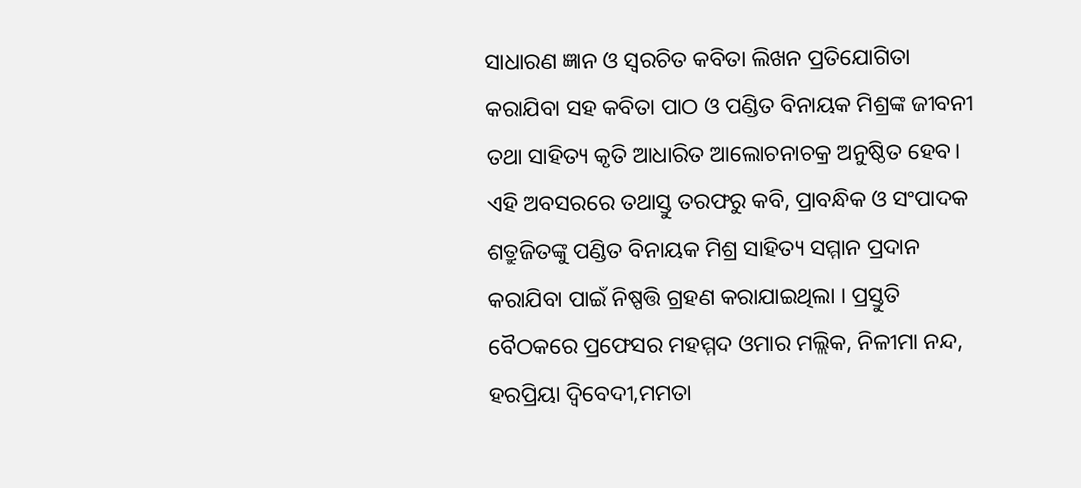ସାଧାରଣ ଜ୍ଞାନ ଓ ସ୍ବରଚିତ କବିତା ଲିଖନ ପ୍ରତିଯୋଗିତା କରାଯିବା ସହ କବିତା ପାଠ ଓ ପଣ୍ଡିତ ବିନାୟକ ମିଶ୍ରଙ୍କ ଜୀବନୀ ତଥା ସାହିତ୍ୟ କୃତି ଆଧାରିତ ଆଲୋଚନାଚକ୍ର ଅନୁଷ୍ଠିତ ହେବ। ଏହି ଅବସରରେ ତଥାସ୍ତୁ ତରଫରୁ କବି, ପ୍ରାବନ୍ଧିକ ଓ ସଂପାଦକ ଶତ୍ରୁଜିତଙ୍କୁ ପଣ୍ଡିତ ବିନାୟକ ମିଶ୍ର ସାହିତ୍ୟ ସମ୍ମାନ ପ୍ରଦାନ କରାଯିବା ପାଇଁ ନିଷ୍ପତ୍ତି ଗ୍ରହଣ କରାଯାଇଥିଲା । ପ୍ରସ୍ତୁତି ବୈଠକରେ ପ୍ରଫେସର ମହମ୍ମଦ ଓମାର ମଲ୍ଲିକ, ନିଳୀମା ନନ୍ଦ, ହରପ୍ରିୟା ଦ୍ୱିବେଦୀ,ମମତା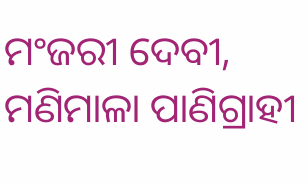ମଂଜରୀ ଦେବୀ, ମଣିମାଳା ପାଣିଗ୍ରାହୀ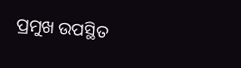ପ୍ରମୁଖ ଉପସ୍ଥିତ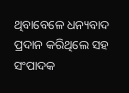ଥିବାବେଳେ ଧନ୍ୟବାଦ ପ୍ରଦାନ କରିଥିଲେ ସହ ସଂପାଦକ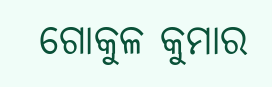ଗୋକୁଳ କୁମାର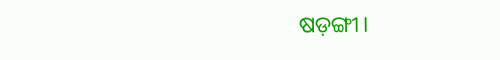ଷଡ଼ଙ୍ଗୀ।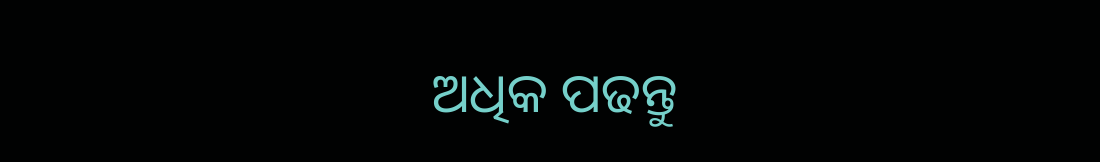ଅଧିକ ପଢନ୍ତୁ